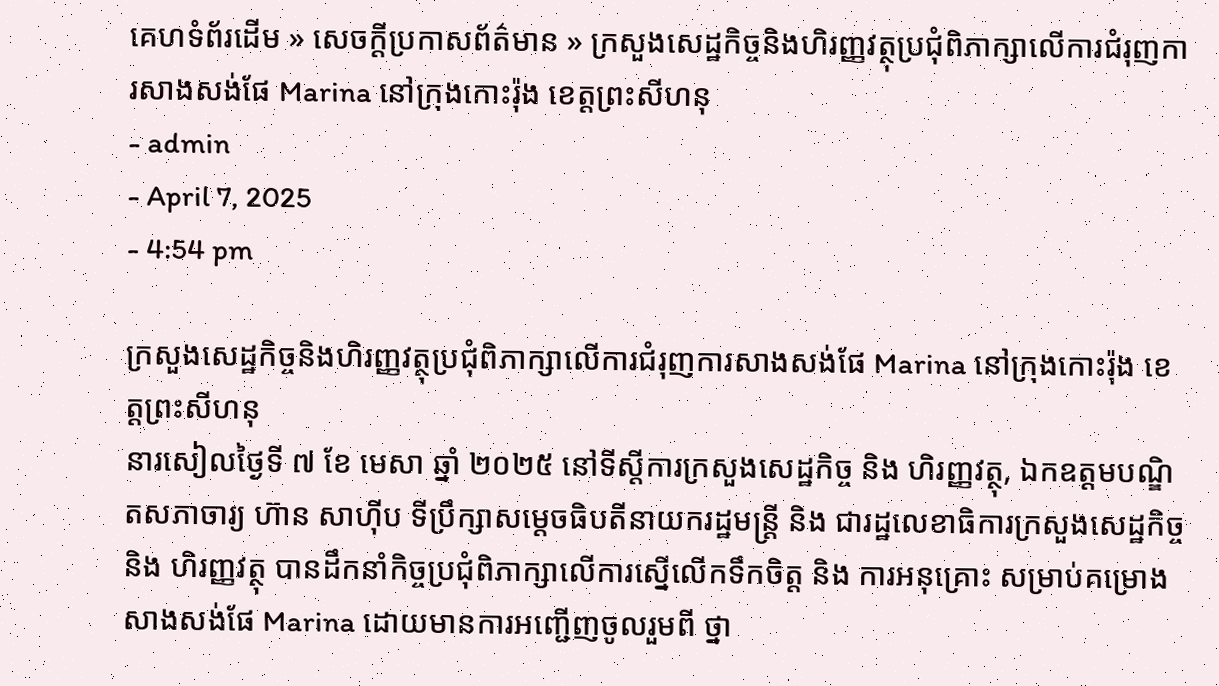គេហទំព័រដើម » សេចក្តីប្រកាសព័ត៌មាន » ក្រសួងសេដ្ឋកិច្ចនិងហិរញ្ញវត្ថុប្រជុំពិភាក្សាលើការជំរុញការសាងសង់ផែ Marina នៅក្រុងកោះរ៉ុង ខេត្តព្រះសីហនុ
- admin
- April 7, 2025
- 4:54 pm

ក្រសួងសេដ្ឋកិច្ចនិងហិរញ្ញវត្ថុប្រជុំពិភាក្សាលើការជំរុញការសាងសង់ផែ Marina នៅក្រុងកោះរ៉ុង ខេត្តព្រះសីហនុ
នារសៀលថ្ងៃទី ៧ ខែ មេសា ឆ្នាំ ២០២៥ នៅទីស្តីការក្រសួងសេដ្ឋកិច្ច និង ហិរញ្ញវត្ថុ, ឯកឧត្តមបណ្ឌិតសភាចារ្យ ហ៊ាន សាហ៊ីប ទីប្រឹក្សាសម្តេចធិបតីនាយករដ្ឋមន្រ្តី និង ជារដ្ឋលេខាធិការក្រសួងសេដ្ឋកិច្ច និង ហិរញ្ញវត្ថុ បានដឹកនាំកិច្ចប្រជុំពិភាក្សាលើការស្នើលើកទឹកចិត្ត និង ការអនុគ្រោះ សម្រាប់គម្រោងសាងសង់ផែ Marina ដោយមានការអញ្ជើញចូលរួមពី ថ្នា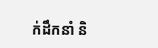ក់ដឹកនាំ និ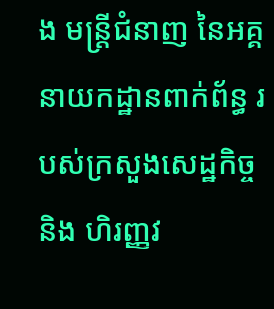ង មន្ត្រីជំនាញ នៃអគ្គនាយកដ្ឋានពាក់ព័ន្ធ របស់ក្រសួងសេដ្ឋកិច្ច និង ហិរញ្ញវ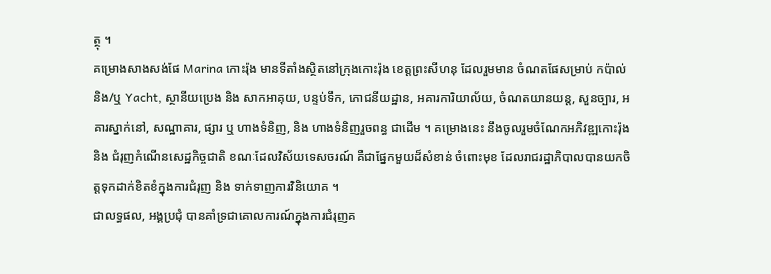ត្ថុ ។
គម្រោងសាងសង់ផែ Marina កោះរ៉ុង មានទីតាំងស្ថិតនៅក្រុងកោះរ៉ុង ខេត្តព្រះសីហនុ ដែលរួមមាន ចំណតផែសម្រាប់ កប៉ាល់ និង/ឬ Yacht, ស្ថានីយប្រេង និង សាកអាគុយ, បន្ទប់ទឹក, ភោជនីយដ្ឋាន, អគារការិយាល័យ, ចំណតយានយន្ត, សួនច្បារ, អគារស្នាក់នៅ, សណ្ឋាគារ, ផ្សារ ឬ ហាងទំនិញ, និង ហាងទំនិញរួចពន្ធ ជាដើម ។ គម្រោងនេះ នឹងចូលរួមចំណែកអភិវឌ្ឍកោះរ៉ុង និង ជំរុញកំណើនសេដ្ឋកិច្ចជាតិ ខណៈដែលវិស័យទេសចរណ៍ គឺជាផ្នែកមួយដ៏សំខាន់ ចំពោះមុខ ដែលរាជរដ្ឋាភិបាលបានយកចិត្តទុកដាក់ខិតខំក្នុងការជំរុញ និង ទាក់ទាញការវិនិយោគ ។
ជាលទ្ធផល, អង្គប្រជុំ បានគាំទ្រជាគោលការណ៍ក្នុងការជំរុញគ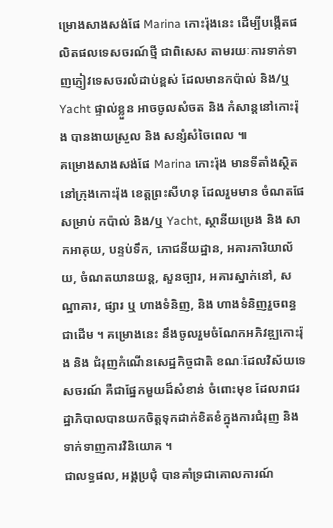ម្រោងសាងសង់ផែ Marina កោះរ៉ុងនេះ ដើម្បីបង្កើតផលិតផលទេសចរណ៍ថ្មី ជាពិសេស តាមរយៈការទាក់ទាញភ្ញៀវទេសចរលំដាប់ខ្ពស់ ដែលមានកប៉ាល់ និង/ឬ Yacht ផ្ទាល់ខ្លួន អាចចូលសំចត និង កំសាន្តនៅកោះរ៉ុង បានងាយស្រួល និង សន្សំសំចៃពេល ៕
គម្រោងសាងសង់ផែ Marina កោះរ៉ុង មានទីតាំងស្ថិតនៅក្រុងកោះរ៉ុង ខេត្តព្រះសីហនុ ដែលរួមមាន ចំណតផែសម្រាប់ កប៉ាល់ និង/ឬ Yacht, ស្ថានីយប្រេង និង សាកអាគុយ, បន្ទប់ទឹក, ភោជនីយដ្ឋាន, អគារការិយាល័យ, ចំណតយានយន្ត, សួនច្បារ, អគារស្នាក់នៅ, សណ្ឋាគារ, ផ្សារ ឬ ហាងទំនិញ, និង ហាងទំនិញរួចពន្ធ ជាដើម ។ គម្រោងនេះ នឹងចូលរួមចំណែកអភិវឌ្ឍកោះរ៉ុង និង ជំរុញកំណើនសេដ្ឋកិច្ចជាតិ ខណៈដែលវិស័យទេសចរណ៍ គឺជាផ្នែកមួយដ៏សំខាន់ ចំពោះមុខ ដែលរាជរដ្ឋាភិបាលបានយកចិត្តទុកដាក់ខិតខំក្នុងការជំរុញ និង ទាក់ទាញការវិនិយោគ ។
ជាលទ្ធផល, អង្គប្រជុំ បានគាំទ្រជាគោលការណ៍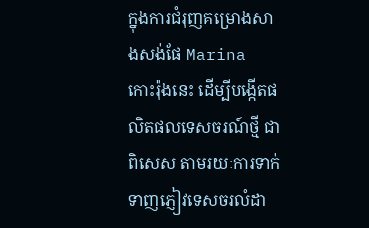ក្នុងការជំរុញគម្រោងសាងសង់ផែ Marina កោះរ៉ុងនេះ ដើម្បីបង្កើតផលិតផលទេសចរណ៍ថ្មី ជាពិសេស តាមរយៈការទាក់ទាញភ្ញៀវទេសចរលំដា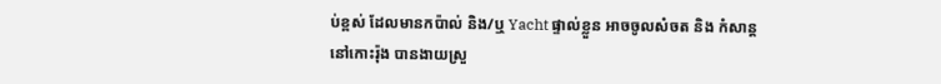ប់ខ្ពស់ ដែលមានកប៉ាល់ និង/ឬ Yacht ផ្ទាល់ខ្លួន អាចចូលសំចត និង កំសាន្តនៅកោះរ៉ុង បានងាយស្រួ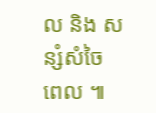ល និង សន្សំសំចៃពេល ៕